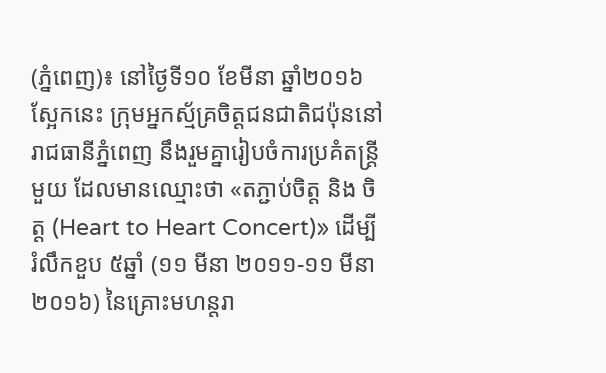(ភ្នំពេញ)៖ នៅថ្ងៃទី១០ ខែមីនា ឆ្នាំ២០១៦ ស្អែកនេះ ក្រុមអ្នកស្ម័គ្រចិត្តជនជាតិជប៉ុននៅរាជធានីភ្នំពេញ នឹងរួមគ្នារៀបចំការប្រគំតន្រ្តីមួយ ដែលមានឈ្មោះថា «តភ្ជាប់ចិត្ត និង ចិត្ត (Heart to Heart Concert)» ដើម្បីរំលឹកខួប ៥ឆ្នាំ (១១ មីនា ២០១១-១១ មីនា ២០១៦) នៃគ្រោះមហន្តរា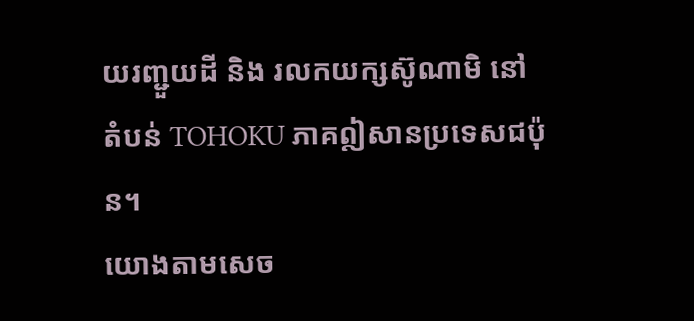យរញ្ជួយដី និង រលកយក្សស៊ូណាមិ នៅតំបន់ TOHOKU ភាគឦសានប្រទេសជប៉ុន។
យោងតាមសេច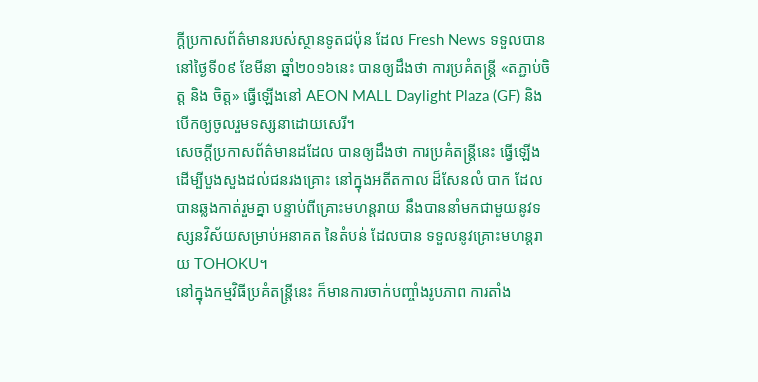ក្តីប្រកាសព័ត៌មានរបស់ស្ថានទូតជប៉ុន ដែល Fresh News ទទួលបាននៅថ្ងៃទី០៩ ខែមីនា ឆ្នាំ២០១៦នេះ បានឲ្យដឹងថា ការប្រគំតន្រ្តី «តភ្ជាប់ចិត្ត និង ចិត្ត» ធ្វើឡើងនៅ AEON MALL Daylight Plaza (GF) និង បើកឲ្យចូលរួមទស្សនាដោយសេរី។
សេចក្តីប្រកាសព័ត៌មានដដែល បានឲ្យដឹងថា ការប្រគំតន្រ្តីនេះ ធ្វើឡើងដើម្បីបួងសួងដល់ជនរងគ្រោះ នៅក្នុងអតីតកាល ដ៏សែនលំ បាក ដែលបានឆ្លងកាត់រួមគ្នា បន្ទាប់ពីគ្រោះមហន្តរាយ នឹងបាននាំមកជាមួយនូវទស្សនវិស័យសម្រាប់អនាគត នៃតំបន់ ដែលបាន ទទួលនូវគ្រោះមហន្តរាយ TOHOKU។
នៅក្នុងកម្មវិធីប្រគំតន្រ្តីនេះ ក៏មានការចាក់បញ្ចាំងរូបភាព ការតាំង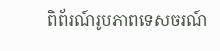ពិព័រណ៍រូបភាពទេសចរណ៍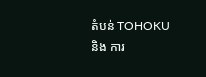តំបន់ TOHOKU និង ការ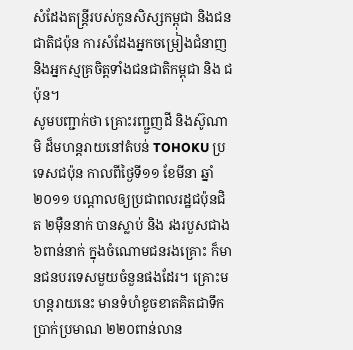សំដែងតន្ត្រីរបស់កូនសិស្សកម្ពុជា និងជនជាតិជប៉ុន ការសំដែងអ្នកចម្រៀងជំនាញ និងអ្នកស្មគ្រចិត្តទាំងជនជាតិកម្ពុជា និង ជប៉ុន។
សូមបញ្ជាក់ថា គ្រោះរញ្ជួញដី និងស៊ូណាមិ ដ៏មហន្តរាយនៅតំបន់ TOHOKU ប្រទេសជប៉ុន កាលពីថ្ងៃទី១១ ខែមីនា ឆ្នាំ២០១១ បណ្តាលឲ្យប្រជាពលរដ្ឋជប៉ុនជិត ២ម៉ឺននាក់ បានស្លាប់ និង រងរបួសជាង ៦ពាន់នាក់ ក្នុងចំណោមជនរងគ្រោះ ក៏មានជនបរទេសមួយចំនួនផងដែរ។ គ្រោះមហន្តរាយនេះ មានទំហំខូចខាតគិតជាទឹកប្រាក់ប្រមាណ ២២០ពាន់លាន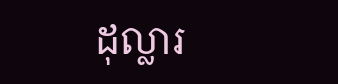ដុល្លារ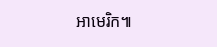អាមេរិក៕